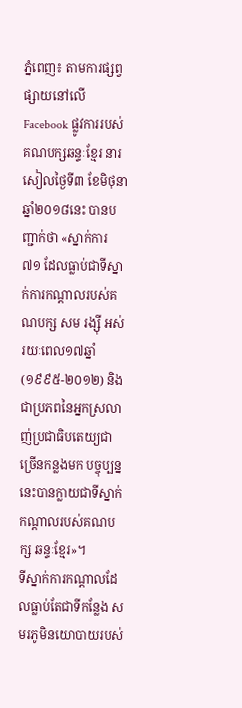ភ្នំពេញ៖ តាមការផ្សព្វផ្សាយនៅលើ Facebook ផ្លូវការរបស់គណបក្សឆន្ទៈខ្មែរ នារសៀលថ្ងៃទី៣ ខែមិថុនា ឆ្នាំ២០១៨នេះ បានបញ្ជាក់ថា «ស្នាក់ការ ៧១ ដែលធ្លាប់ជាទីស្នាក់ការកណ្តាលរបស់គណបក្ស សម រង្ស៊ី អស់រយៈពេល១៧ឆ្នាំ (១៩៩៥-២០១២) និងជាប្រភពនៃអ្នកស្រលាញ់ប្រជាធិបតេយ្យជាច្រើនកន្លងមក បច្ចុប្បន្ននេះបានក្លាយជាទីស្នាក់កណ្តាលរបស់គណបក្ស ឆន្ទៈខ្មែរ»។
ទីស្នាក់ការកណ្តាលដែលធ្លាប់តែជាទីកន្លែង សមរភូមិនយោបាយរបស់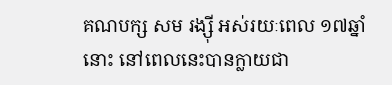គណបក្ស សម រង្ស៊ី អស់រយៈពេល ១៧ឆ្នាំនោះ នៅពេលនេះបានក្លាយជា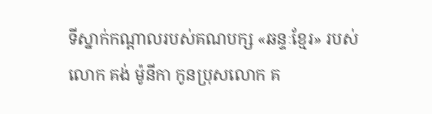ទីស្នាក់កណ្តាលរបស់គណបក្ស «ឆន្ទៈខ្មែរ» របស់លោក គង់ ម៉ូនីកា កូនប្រុសលោក គ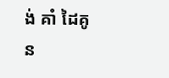ង់ គាំ ដៃគូន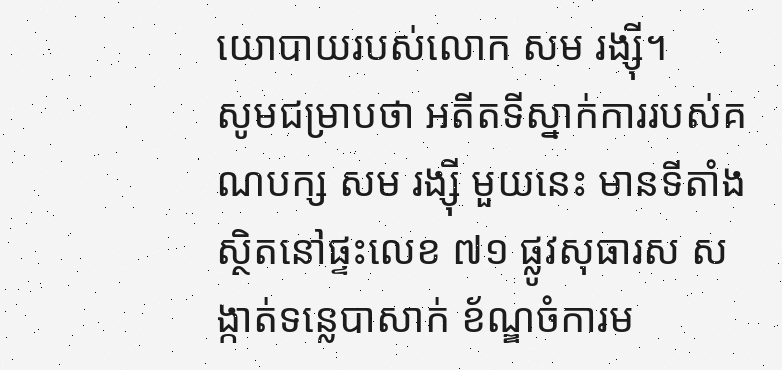យោបាយរបស់លោក សម រង្ស៊ី។
សូមជម្រាបថា អតីតទីស្នាក់ការរបស់គណបក្ស សម រង្ស៊ី មួយនេះ មានទីតាំងស្ថិតនៅផ្ទះលេខ ៧១ ផ្លូវសុធារស សង្កាត់ទន្លេបាសាក់ ខ័ណ្ឌចំការម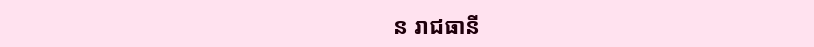ន រាជធានី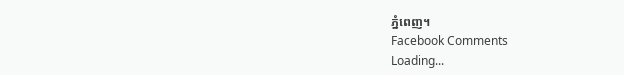ភ្នំពេញ។
Facebook Comments
Loading...